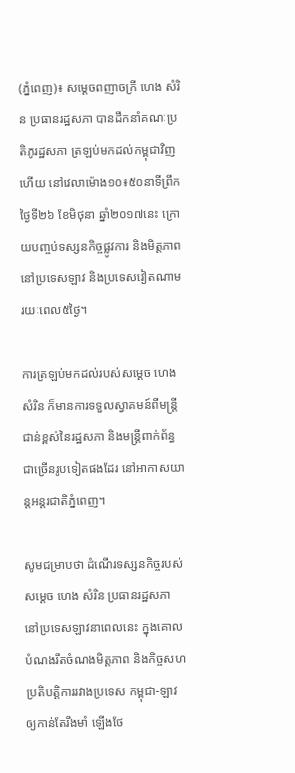(ភ្នំពេញ)៖ សម្តេចពញាចក្រី ហេង សំរិន ប្រធានរដ្ឋសភា បានដឹកនាំគណៈប្រតិភូរដ្ឋសភា ត្រឡប់មកដល់កម្ពុជាវិញហើយ នៅវេលាម៉ោង១០៖៥០នាទីព្រឹកថ្ងៃទី២៦ ខែមិថុនា ឆ្នាំ២០១៧នេះ ក្រោយបញ្ចប់ទស្សនកិច្ចផ្លូវការ និងមិត្តភាពនៅប្រទេសឡាវ និងប្រទេសវៀតណាមរយៈពេល៥ថ្ងៃ។

ការត្រឡប់មកដល់របស់សម្ដេច ហេង សំរិន ក៏មានការទទួលស្វាគមន៍ពីមន្ដ្រីជាន់ខ្ពស់នៃរដ្ឋសភា និងមន្ដ្រីពាក់ព័ន្ធជាច្រើនរូបទៀតផងដែរ នៅអាកាសយាន្ដអន្ដរជាតិភ្នំពេញ។

សូមជម្រាបថា ដំណើរទស្សនកិច្ចរបស់សម្តេច ហេង សំរិន ប្រធានរដ្ឋសភា នៅប្រទេសឡាវនាពេលនេះ ក្នុងគោលបំណងរឹតចំណងមិត្តភាព និងកិច្ចសហប្រតិបត្តិការរវាងប្រទេស កម្ពុជា-ឡាវ ឲ្យកាន់តែរឹងមាំ ឡើងថែ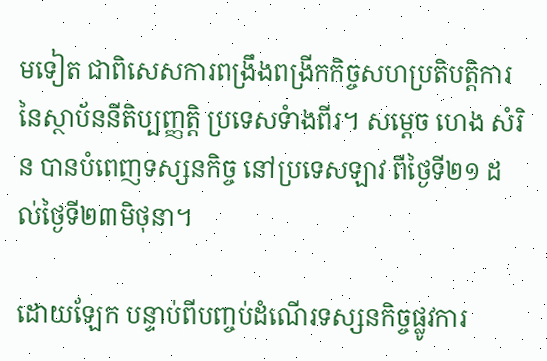មទៀត ជាពិសេសការពង្រឹងពង្រីកកិច្ចសហប្រតិបត្តិការ នៃស្ថាប័ននីតិប្បញ្ញត្តិ ប្រទេសទំាងពីរ។ សម្តេច ហេង សំរិន បានបំពេញទស្សនកិច្ច នៅប្រទេសឡាវ ពីថ្ងៃទី២១ ដល់ថ្ងៃទី២៣មិថុនា។

ដោយឡែក បន្ទាប់ពីបញ្ចប់ដំណើរទស្សនកិច្ចផ្លូវការ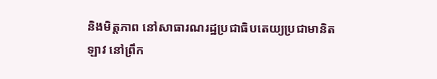និងមិត្តភាព នៅសាធារណរដ្ឋប្រជាធិបតេយ្យប្រជាមានិតឡាវ នៅព្រឹក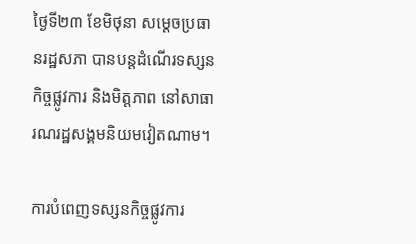ថ្ងៃទី២៣ ខែមិថុនា សម្ដេចប្រធានរដ្ឋសភា បានបន្តដំណើរទស្សនកិច្ចផ្លូវការ និងមិត្តភាព នៅសាធារណរដ្ឋសង្គមនិយមវៀតណាម។

ការបំពេញទស្សនកិច្ចផ្លូវការ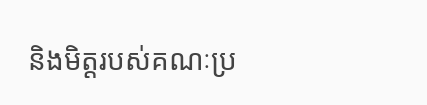និងមិត្តរបស់គណៈប្រ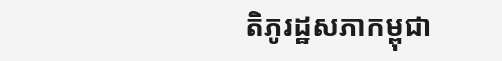តិភូរដ្ឋសភាកម្ពុជា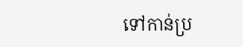ទៅកាន់ប្រ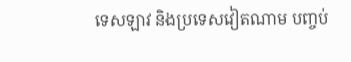ទេសឡាវ និងប្រទេសវៀតណាម បញ្ចប់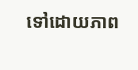ទៅដោយភាព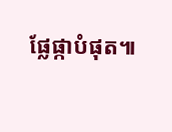ផ្លែផ្កាបំផុត៕